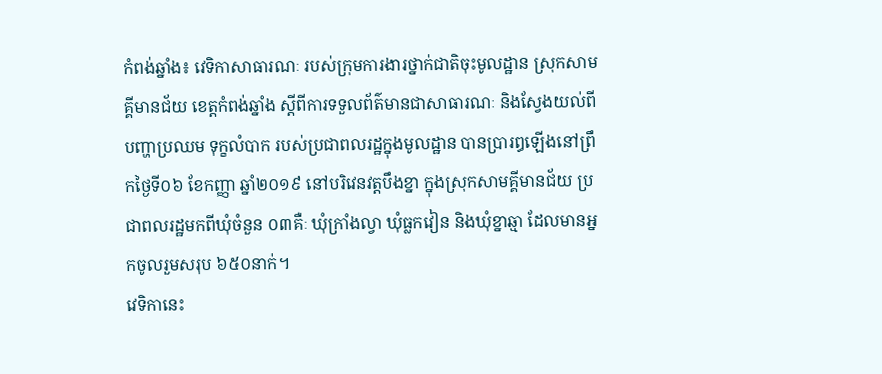កំពង់ឆ្នាំង៖ វេទិកាសាធារណៈ របស់ក្រុមការងារថ្នាក់ជាតិចុះមូលដ្ឋាន ស្រុកសាមគ្គីមានជ័យ ខេត្តកំពង់ឆ្នាំង ស្តីពីការទទួលព័ត៌មានជាសាធារណៈ និងស្វែងយល់ពីបញ្ហាប្រឈម ទុក្ខលំបាក របស់ប្រជាពលរដ្ឋក្នុងមូលដ្ឋាន បានប្រារឰឡើងនៅព្រឹកថ្ងៃទី០៦ ខែកញ្ញា ឆ្នាំ២០១៩ នៅបរិវេនវត្តបឹងខ្នា ក្នុងស្រុកសាមគ្គីមានជ័យ ប្រជាពលរដ្ឋមកពីឃុំចំនួន ០៣គឺៈ ឃុំក្រាំងល្វា ឃុំធ្លកវៀន និងឃុំខ្នាឆ្មា ដែលមានអ្នកចូលរួមសរុប ៦៥០នាក់។
វេទិកានេះ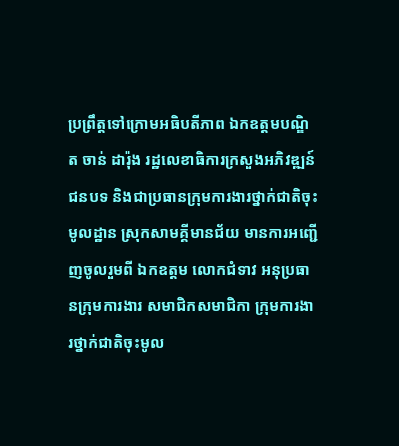ប្រព្រឹត្តទៅក្រោមអធិបតីភាព ឯកឧត្តមបណ្ឌិត ចាន់ ដារ៉ុង រដ្ឋលេខាធិការក្រសួងអភិវឌ្ឍន៍ជនបទ និងជាប្រធានក្រុមការងារថ្នាក់ជាតិចុះមូលដ្ឋាន ស្រុកសាមគ្គីមានជ័យ មានការអញ្ជើញចូលរួមពី ឯកឧត្ដម លោកជំទាវ អនុប្រធានក្រុមការងារ សមាជិកសមាជិកា ក្រុមការងារថ្នាក់ជាតិចុះមូល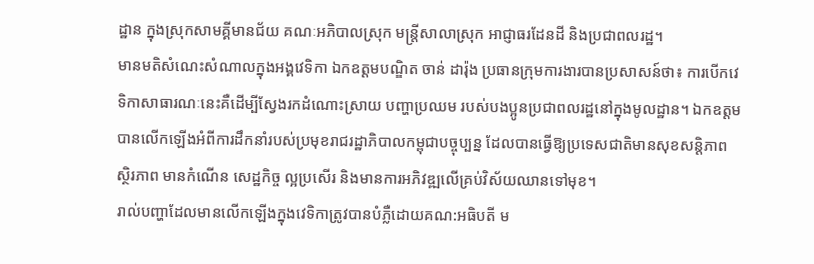ដ្ឋាន ក្នុងស្រុកសាមគ្គីមានជ័យ គណៈអភិបាលស្រុក មន្ត្រីសាលាស្រុក អាជ្ញាធរដែនដី និងប្រជាពលរដ្ឋ។
មានមតិសំណេះសំណាលក្នុងអង្គវេទិកា ឯកឧត្ដមបណ្ឌិត ចាន់ ដារ៉ុង ប្រធានក្រុមការងារបានប្រសាសន៍ថា៖ ការបើកវេទិកាសាធារណៈនេះគឺដើម្បីស្វែងរកដំណោះស្រាយ បញ្ហាប្រឈម របស់បងប្អូនប្រជាពលរដ្ឋនៅក្នុងមូលដ្ឋាន។ ឯកឧត្ដម បានលើកឡើងអំពីការដឹកនាំរបស់ប្រមុខរាជរដ្ឋាភិបាលកម្ពុជាបច្ចុប្បន្ន ដែលបានធ្វើឱ្យប្រទេសជាតិមានសុខសន្តិភាព ស្ថិរភាព មានកំណើន សេដ្ឋកិច្ច ល្អប្រសើរ និងមានការអភិវឌ្ឍលើគ្រប់វិស័យឈានទៅមុខ។
រាល់បញ្ហាដែលមានលើកឡើងក្នុងវេទិកាត្រូវបានបំភ្លឺដោយគណ:អធិបតី ម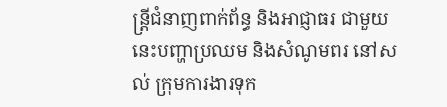ន្ត្រីជំនាញពាក់ព័ន្ធ និងអាជ្ញាធរ ជាមួយនេះបញ្ហាប្រឈម និងសំណូមពរ នៅសល់ ក្រុមការងារទុក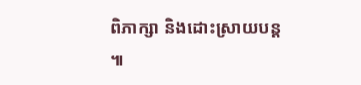ពិភាក្សា និងដោះស្រាយបន្ត ៕